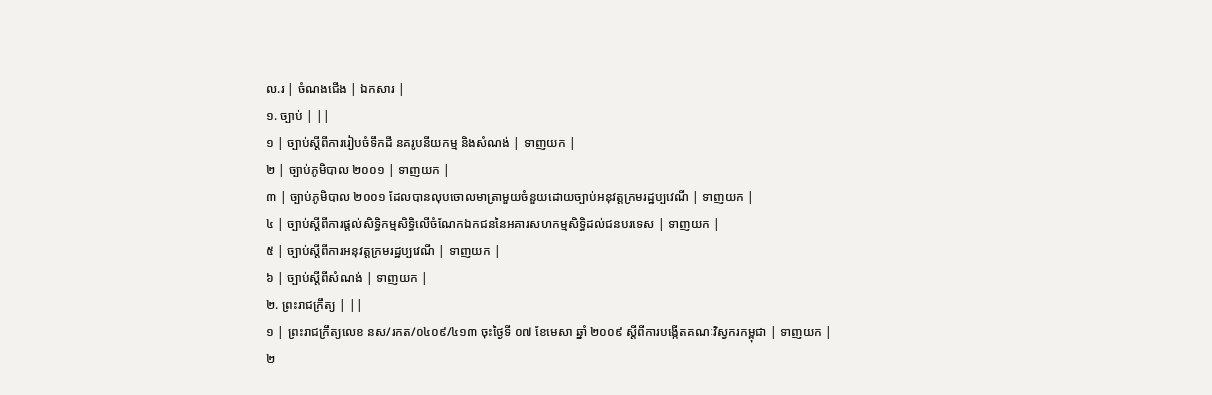ល.រ | ចំណងជើង | ឯកសារ |
១. ច្បាប់ | ||
១ | ច្បាប់ស្តីពីការរៀបចំទឹកដី នគរូបនីយកម្ម និងសំណង់ | ទាញយក |
២ | ច្បាប់ភូមិបាល ២០០១ | ទាញយក |
៣ | ច្បាប់ភូមិបាល ២០០១ ដែលបានលុបចោលមាត្រាមួយចំនួយដោយច្បាប់អនុវត្តក្រមរដ្ឋប្បវេណី | ទាញយក |
៤ | ច្បាប់ស្តីពីការផ្តល់សិទ្ធិកម្មសិទ្ធិលើចំណែកឯកជននៃអគារសហកម្មសិទ្ធិដល់ជនបរទេស | ទាញយក |
៥ | ច្បាប់ស្តីពីការអនុវត្តក្រមរដ្ឋប្បវេណី | ទាញយក |
៦ | ច្បាប់ស្តីពីសំណង់ | ទាញយក |
២. ព្រះរាជក្រឹត្យ | ||
១ | ព្រះរាជក្រឹត្យលេខ នស/រកត/០៤០៩/៤១៣ ចុះថ្ងៃទី ០៧ ខែមេសា ឆ្នាំ ២០០៩ ស្តីពីការបង្កើតគណៈវិស្វករកម្ពុជា | ទាញយក |
២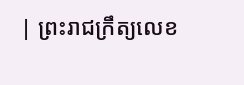| ព្រះរាជក្រឹត្យលេខ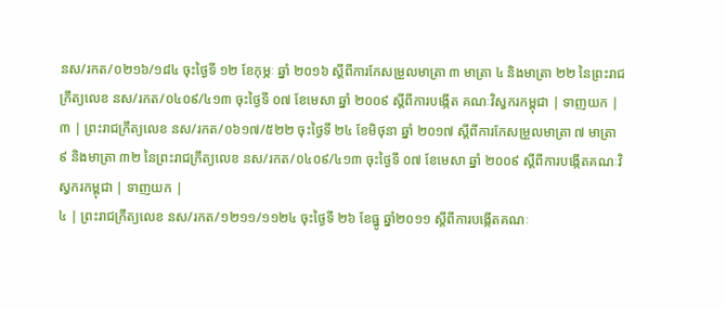នស/រកត/០២១៦/១៨៤ ចុះថ្ងៃទី ១២ ខែកុម្ភៈ ឆ្នាំ ២០១៦ ស្តីពីការកែសម្រួលមាត្រា ៣ មាត្រា ៤ និងមាត្រា ២២ នៃព្រះរាជក្រឹត្យលេខ នស/រកត/០៤០៩/៤១៣ ចុះថ្ងៃទី ០៧ ខែមេសា ឆ្នាំ ២០០៩ ស្តីពីការបង្កើត គណៈវិស្វករកម្ពុជា | ទាញយក |
៣ | ព្រះរាជក្រឹត្យលេខ នស/រកត/០៦១៧/៥២២ ចុះថ្ងៃទី ២៤ ខែមិថុនា ឆ្នាំ ២០១៧ ស្តីពីការកែសម្រួលមាត្រា ៧ មាត្រា ៩ និងមាត្រា ៣២ នៃព្រះរាជក្រឹត្យលេខ នស/រកត/០៤០៩/៤១៣ ចុះថ្ងៃទី ០៧ ខែមេសា ឆ្នាំ ២០០៩ ស្តីពីការបង្កើតគណៈវិស្វករកម្ពុជា | ទាញយក |
៤ | ព្រះរាជក្រឹត្យលេខ នស/រកត/១២១១/១១២៤ ចុះថ្ងៃទី ២៦ ខែធ្នូ ឆ្នាំ២០១១ ស្តីពីការបង្កើតគណៈ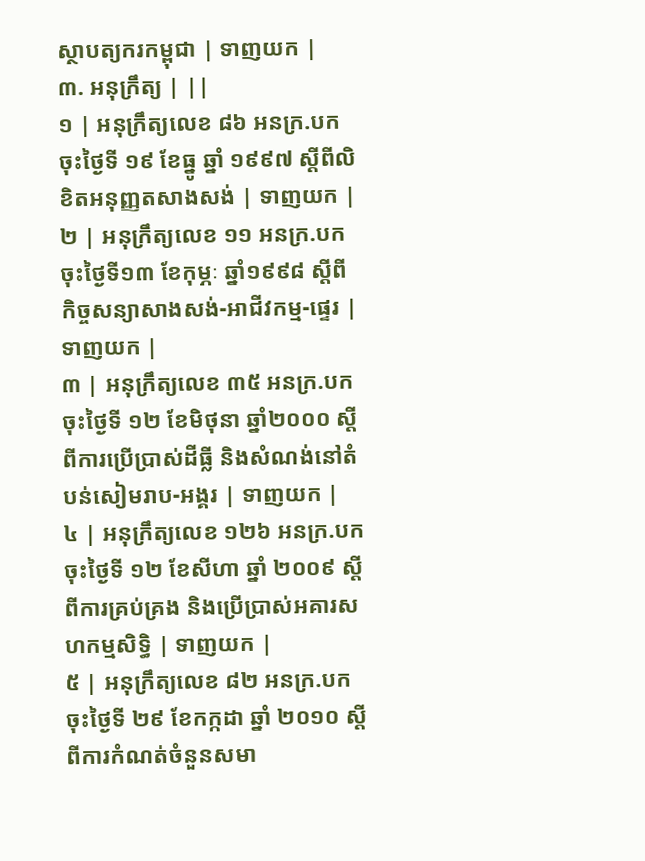ស្ថាបត្យករកម្ពុជា | ទាញយក |
៣. អនុក្រឹត្យ | ||
១ | អនុក្រឹត្យលេខ ៨៦ អនក្រ.បក ចុះថ្ងៃទី ១៩ ខែធ្នូ ឆ្នាំ ១៩៩៧ ស្តីពីលិខិតអនុញ្ញតសាងសង់ | ទាញយក |
២ | អនុក្រឹត្យលេខ ១១ អនក្រ.បក ចុះថ្ងៃទី១៣ ខែកុម្ភៈ ឆ្នាំ១៩៩៨ ស្តីពីកិច្ចសន្យាសាងសង់-អាជីវកម្ម-ផ្ទេរ | ទាញយក |
៣ | អនុក្រឹត្យលេខ ៣៥ អនក្រ.បក ចុះថ្ងៃទី ១២ ខែមិថុនា ឆ្នាំ២០០០ ស្តីពីការប្រើប្រាស់ដីធ្លី និងសំណង់នៅតំបន់សៀមរាប-អង្គរ | ទាញយក |
៤ | អនុក្រឹត្យលេខ ១២៦ អនក្រ.បក ចុះថ្ងៃទី ១២ ខែសីហា ឆ្នាំ ២០០៩ ស្តីពីការគ្រប់គ្រង និងប្រើប្រាស់អគារសហកម្មសិទ្ធិ | ទាញយក |
៥ | អនុក្រឹត្យលេខ ៨២ អនក្រ.បក ចុះថ្ងៃទី ២៩ ខែកក្កដា ឆ្នាំ ២០១០ ស្តីពីការកំណត់ចំនួនសមា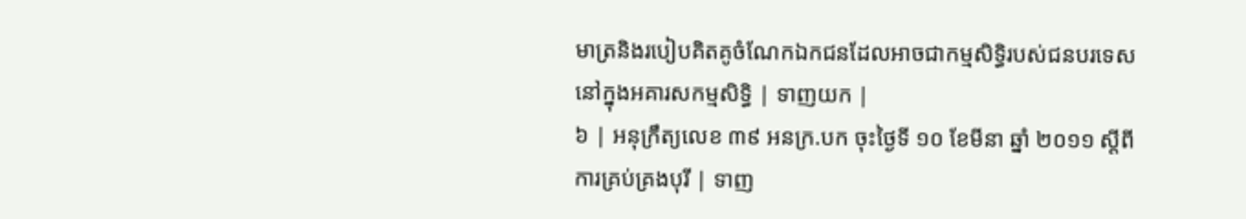មាត្រនិងរបៀបគិតគូចំណែកឯកជនដែលអាចជាកម្មសិទ្ធិរបស់ជនបរទេសនៅក្នុងអគារសកម្មសិទ្ធិ | ទាញយក |
៦ | អនុក្រឹត្យលេខ ៣៩ អនក្រ.បក ចុះថ្ងៃទី ១០ ខែមីនា ឆ្នាំ ២០១១ ស្តីពីការគ្រប់គ្រងបុរី | ទាញ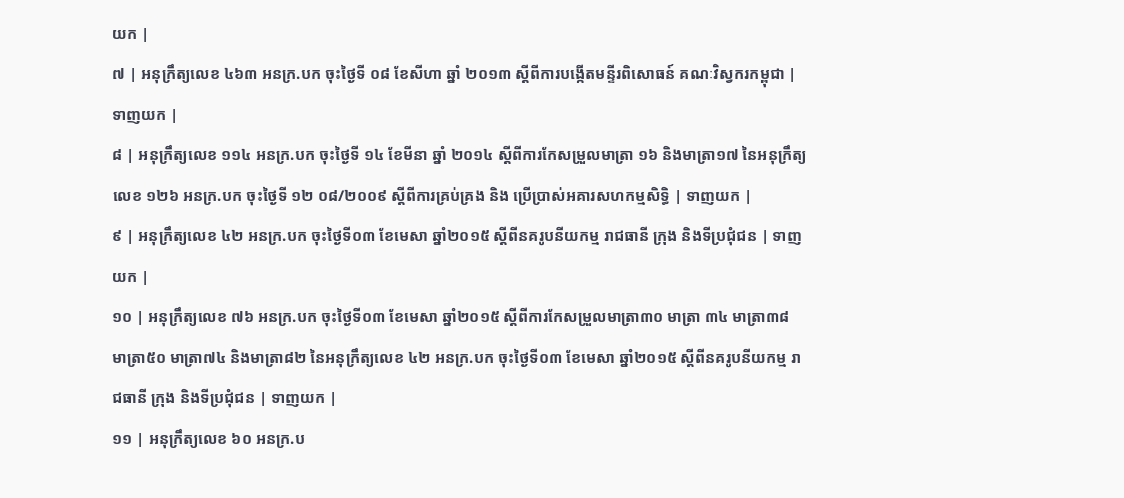យក |
៧ | អនុក្រឹត្យលេខ ៤៦៣ អនក្រ.បក ចុះថ្ងៃទី ០៨ ខែសីហា ឆ្នាំ ២០១៣ ស្តីពីការបង្កើតមន្ទីរពិសោធន៍ គណៈវិស្វករកម្ពុជា | ទាញយក |
៨ | អនុក្រឹត្យលេខ ១១៤ អនក្រ.បក ចុះថ្ងៃទី ១៤ ខែមីនា ឆ្នាំ ២០១៤ ស្តីពីការកែសម្រួលមាត្រា ១៦ និងមាត្រា១៧ នៃអនុក្រឹត្យលេខ ១២៦ អនក្រ.បក ចុះថ្ងៃទី ១២ ០៨/២០០៩ ស្តីពីការគ្រប់គ្រង និង ប្រើប្រាស់អគារសហកម្មសិទ្ធិ | ទាញយក |
៩ | អនុក្រឹត្យលេខ ៤២ អនក្រ.បក ចុះថ្ងៃទី០៣ ខែមេសា ឆ្នាំ២០១៥ ស្តីពីនគរូបនីយកម្ម រាជធានី ក្រុង និងទីប្រជុំជន | ទាញយក |
១០ | អនុក្រឹត្យលេខ ៧៦ អនក្រ.បក ចុះថ្ងៃទី០៣ ខែមេសា ឆ្នាំ២០១៥ ស្តីពីការកែសម្រួលមាត្រា៣០ មាត្រា ៣៤ មាត្រា៣៨ មាត្រា៥០ មាត្រា៧៤ និងមាត្រា៨២ នៃអនុក្រឹត្យលេខ ៤២ អនក្រ.បក ចុះថ្ងៃទី០៣ ខែមេសា ឆ្នាំ២០១៥ ស្តីពីនគរូបនីយកម្ម រាជធានី ក្រុង និងទីប្រជុំជន | ទាញយក |
១១ | អនុក្រឹត្យលេខ ៦០ អនក្រ.ប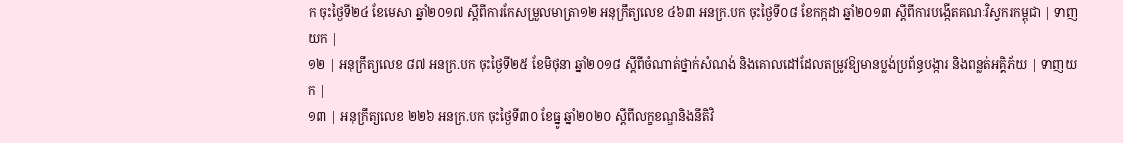ក ចុះថ្ងៃទី២៤ ខែមេសា ឆ្នាំ២០១៧ ស្តីពីការកែសម្រួលមាត្រា១២ អនុក្រឹត្យលេខ ៤៦៣ អនក្រ.បក ចុះថ្ងៃទី០៨ ខែកក្កដា ឆ្នាំ២០១៣ ស្តីពីការបង្កើតគណៈវិស្វករកម្ពុជា | ទាញយក |
១២ | អនុក្រឹត្យលេខ ៨៧ អនក្រ.បក ចុះថ្ងៃទី២៥ ខែមិថុនា ឆ្នាំ២០១៨ ស្តីពីចំណាត់ថ្នាក់សំណង់ និងគោលដៅដែលតម្រូវឱ្យមានប្លង់ប្រព័ន្ធបង្ការ និងពន្លត់អគ្គិភ័យ | ទាញយក |
១៣ | អនុក្រឹត្យលេខ ២២៦ អនក្រ.បក ចុះថ្ងៃទី៣០ ខែធ្នូ ឆ្នាំ២០២០ ស្ដីពីលក្ខខណ្ឌនិងនីតិវិ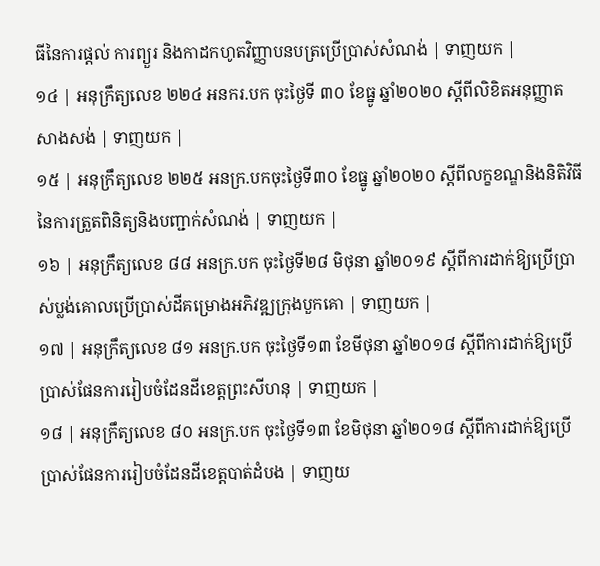ធីនៃការផ្ដល់ ការព្យួរ និងកាដកហូតវិញ្ញាបនបត្រប្រើប្រាស់សំណង់ | ទាញយក |
១៤ | អនុក្រឹត្យលេខ ២២៤ អនករ.បក ចុះថ្ងៃទី ៣០ ខែធ្នូ ឆ្នាំ២០២០ ស្ដីពីលិខិតអនុញ្ញាតសាងសង់ | ទាញយក |
១៥ | អនុក្រឹត្យលេខ ២២៥ អនក្រ.បកចុះថ្ងៃទី៣០ ខែធ្នូ ឆ្នាំ២០២០ ស្ដីពីលក្ខខណ្ឌនិងនិតិវិធីនៃការត្រួតពិនិត្យនិងបញ្ជាក់សំណង់ | ទាញយក |
១៦ | អនុក្រឹត្យលេខ ៨៨ អនក្រ.បក ចុះថ្ងៃទី២៨ មិថុនា ឆ្នាំ២០១៩ ស្ដីពីការដាក់ឱ្យប្រើប្រាស់ប្លង់គោលប្រើប្រាស់ដីគម្រោងអភិវឌ្ឍក្រុងបួកគោ | ទាញយក |
១៧ | អនុក្រឹត្យលេខ ៨១ អនក្រ.បក ចុះថ្ងៃទី១៣ ខែមីថុនា ឆ្នាំ២០១៨ ស្ដីពីការដាក់ឱ្យប្រើប្រាស់ផែនការរៀបចំដែនដីខេត្តព្រះសីហនុ | ទាញយក |
១៨ | អនុក្រឹត្យលេខ ៨០ អនក្រ.បក ចុះថ្ងៃទី១៣ ខែមិថុនា ឆ្នាំ២០១៨ ស្ដីពីការដាក់ឱ្យប្រើប្រាស់ផែនការរៀបចំដែនដីខេត្តបាត់ដំបង | ទាញយ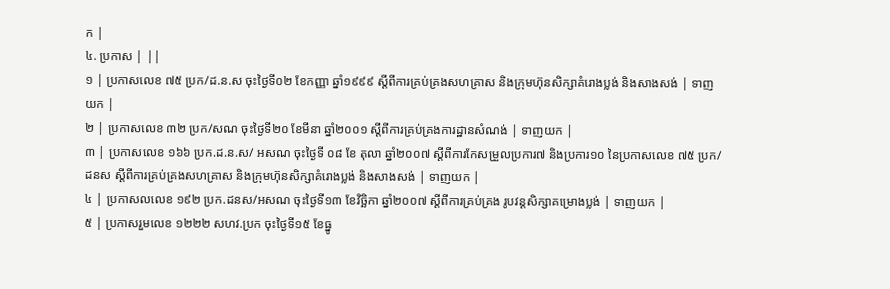ក |
៤. ប្រកាស | ||
១ | ប្រកាសលេខ ៧៥ ប្រក/ដ.ន.ស ចុះថ្ងៃទី០២ ខែកញ្ញា ឆ្នាំ១៩៩៩ ស្តីពីការគ្រប់គ្រងសហគ្រាស និងក្រុមហ៊ុនសិក្សាគំរោងប្លង់ និងសាងសង់ | ទាញយក |
២ | ប្រកាសលេខ ៣២ ប្រក/សណ ចុះថ្ងៃទី២០ ខែមីនា ឆ្នាំ២០០១ ស្តីពីការគ្រប់គ្រងការដ្ឋានសំណង់ | ទាញយក |
៣ | ប្រកាសលេខ ១៦៦ ប្រក.ដ.ន.ស/ អសណ ចុះថ្ងៃទី ០៨ ខែ តុលា ឆ្នាំ២០០៧ ស្តីពីការកែសម្រួលប្រការ៧ និងប្រការ១០ នៃប្រកាសលេខ ៧៥ ប្រក/ដនស ស្តីពីការគ្រប់គ្រងសហគ្រាស និងក្រុមហ៊ុនសិក្សាគំរោងប្លង់ និងសាងសង់ | ទាញយក |
៤ | ប្រកាសលលេខ ១៩២ ប្រក.ដនស/អសណ ចុះថ្ងៃទី១៣ ខែវិច្ឆិកា ឆ្នាំ២០០៧ ស្តីពីការគ្រប់គ្រង រូបវន្តសិក្សាគម្រោងប្លង់ | ទាញយក |
៥ | ប្រកាសរួមលេខ ១២២២ សហវ.ប្រក ចុះថ្ងៃទី១៥ ខែធ្នូ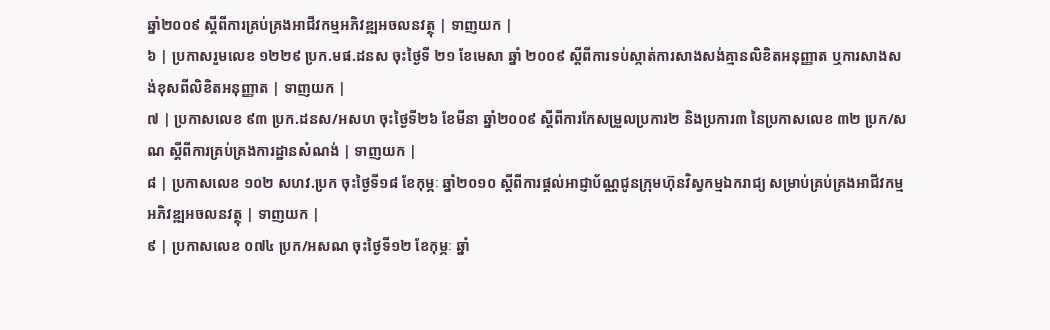ឆ្នាំ២០០៩ ស្តីពីការគ្រប់គ្រងអាជីវកម្មអភិវឌ្ឍអចលនវត្ថុ | ទាញយក |
៦ | ប្រកាសរួមលេខ ១២២៩ ប្រក.មផ.ដនស ចុះថ្ងៃទី ២១ ខែមេសា ឆ្នាំ ២០០៩ ស្តីពីការទប់ស្កាត់ការសាងសង់គ្មានលិខិតអនុញ្ញាត ឬការសាងសង់ខុសពីលិខិតអនុញ្ញាត | ទាញយក |
៧ | ប្រកាសលេខ ៩៣ ប្រក.ដនស/អសហ ចុះថ្ងៃទី២៦ ខែមីនា ឆ្នាំ២០០៩ ស្តីពីការកែសម្រួលប្រការ២ និងប្រការ៣ នៃប្រកាសលេខ ៣២ ប្រក/សណ ស្តីពីការគ្រប់គ្រងការដ្ឋានសំណង់ | ទាញយក |
៨ | ប្រកាសលេខ ១០២ សហវ.ប្រក ចុះថ្ងៃទី១៨ ខែកុម្ភៈ ឆ្នាំ២០១០ ស្តីពីការផ្តល់អាជ្ញាប័ណ្ណជូនក្រុមហ៊ុនវិស្វកម្មឯករាជ្យ សម្រាប់គ្រប់គ្រងអាជីវកម្មអភិវឌ្ឍអចលនវត្ថុ | ទាញយក |
៩ | ប្រកាសលេខ ០៧៤ ប្រក/អសណ ចុះថ្ងៃទី១២ ខែកុម្ភៈ ឆ្នាំ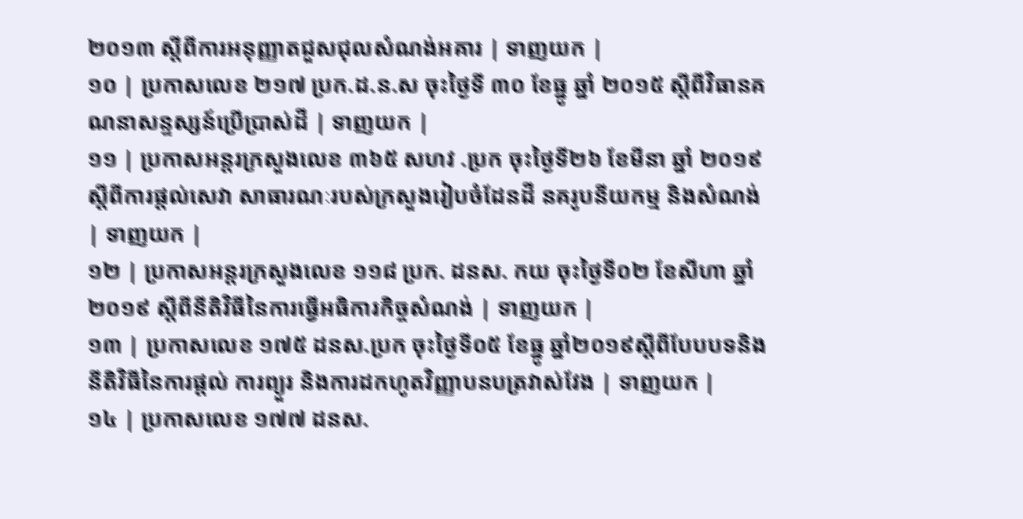២០១៣ ស្តីពីការអនុញ្ញាតជួសជុលសំណង់អគារ | ទាញយក |
១០ | ប្រកាសលេខ ២១៧ ប្រក.ដ.ន.ស ចុះថ្ងៃទី ៣០ ខែធ្នូ ឆ្នាំ ២០១៥ ស្តីពីវិធានគណនាសន្ទស្សន៍ប្រើប្រាស់ដី | ទាញយក |
១១ | ប្រកាសអន្តរក្រសួងលេខ ៣៦៥ សហវ .ប្រក ចុះថ្ងៃទី២៦ ខែមីនា ឆ្នាំ ២០១៩ ស្តីពីការផ្តល់សេវា សាធារណៈរបស់ក្រសួងរៀបចំដែនដី នគរូបនីយកម្ម និងសំណង់ | ទាញយក |
១២ | ប្រកាសអន្តរក្រសួងលេខ ១១៨ ប្រក. ដនស. កយ ចុះថ្ងៃទី០២ ខែសីហា ឆ្នាំ២០១៩ ស្ដីពីនីតិវិធីនៃការធ្វើអធិការកិច្ចសំណង់ | ទាញយក |
១៣ | ប្រកាសលេខ ១៧៥ ដនស.ប្រក ចុះថ្ងៃទី០៥ ខែធ្នូ ឆ្នាំ២០១៩ស្ដីពីបែបបទនិងនីតិវិធីនៃការផ្ដល់ ការព្យួរ និងការដកហូតវិញ្ញាបនបត្រវាស់វែង | ទាញយក |
១៤ | ប្រកាសលេខ ១៧៧ ដនស.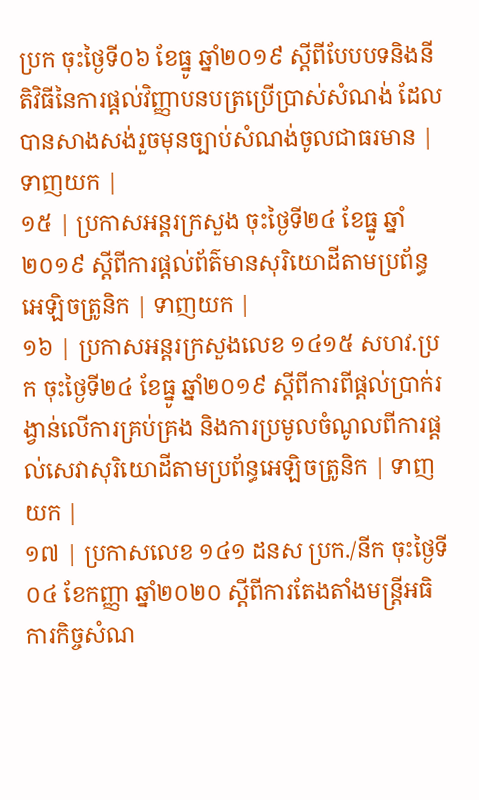ប្រក ចុះថ្ងៃទី០៦ ខែធ្នូ ឆ្នាំ២០១៩ ស្ដីពីបែបបទនិងនីតិវិធីនៃការផ្ដល់វិញ្ញាបនបត្រប្រើប្រាស់សំណង់ ដែលបានសាងសង់រួចមុនច្បាប់សំណង់ចូលជាធរមាន | ទាញយក |
១៥ | ប្រកាសអន្តរក្រសួង ចុះថ្ងៃទី២៤ ខែធ្នូ ឆ្នាំ២០១៩ ស្ដីពីការផ្ដល់ព័ត៌មានសុរិយោដីតាមប្រព័ន្ធអេឡិចត្រូនិក | ទាញយក |
១៦ | ប្រកាសអន្តរក្រសួងលេខ ១៤១៥ សហវ.ប្រក ចុះថ្ងៃទី២៤ ខែធ្នូ ឆ្នាំ២០១៩ ស្តីពីការពីផ្ដល់ប្រាក់រង្វាន់លើការគ្រប់គ្រង និងការប្រមូលចំណូលពីការផ្ដល់សេវាសុរិយោដីតាមប្រព័ន្ធអេឡិចត្រូនិក | ទាញយក |
១៧ | ប្រកាសលេខ ១៤១ ដនស ប្រក./នីក ចុះថ្ងៃទី០៤ ខែកញ្ញា ឆ្នាំ២០២០ ស្ដីពីការតែងតាំងមន្រ្តីអធិការកិច្ចសំណ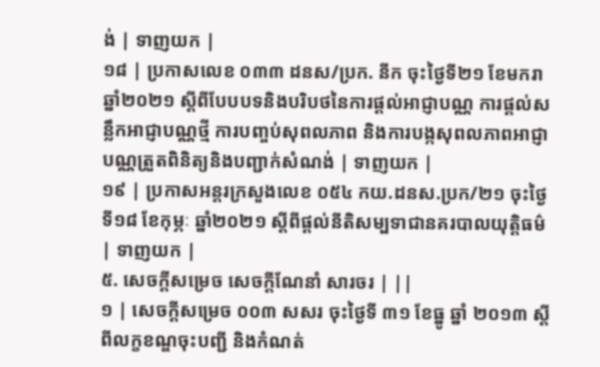ង់ | ទាញយក |
១៨ | ប្រកាសលេខ ០៣៣ ដនស/ប្រក. នីក ចុះថ្ងៃទី២១ ខែមករា ឆ្នាំ២០២១ ស្ដីពីបែបបទនិងបរិបថនៃការផ្ដល់អាជ្ញាបណ្ណ ការផ្ដល់សន្លឹកអាជ្ញាបណ្ណថ្មី ការបញ្ចប់សុពលភាព និងការបង្កសុពលភាពអាជ្ញាបណ្ណត្រួតពិនិត្យនិងបញ្ជាក់សំណង់ | ទាញយក |
១៩ | ប្រកាសអន្តរក្រសួងលេខ ០៥៤ កយ.ដនស.ប្រក/២១ ចុះថ្ងៃទី១៨ ខែកុម្ភៈ ឆ្នាំ២០២១ ស្ដីពីផ្ដល់នីតិសម្បទាជានគរបាលយុត្តិធម៌ | ទាញយក |
៥. សេចក្តីសម្រេច សេចក្តីណែនាំ សារចរ | ||
១ | សេចក្តីសម្រេច ០០៣ សសរ ចុះថ្ងៃទី ៣១ ខែធ្នូ ឆ្នាំ ២០១៣ ស្តីពីលក្ខខណ្ឌចុះបញ្ជី និងកំណត់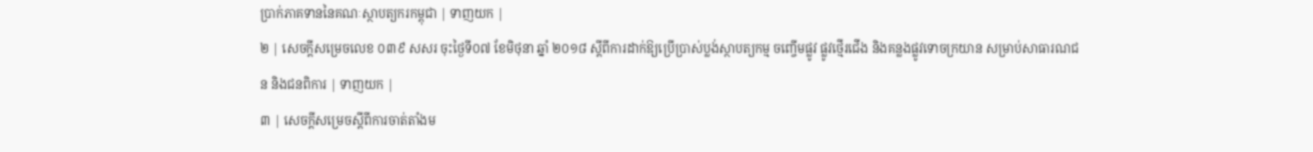ប្រាក់ភាគទាននៃគណៈស្ថាបត្យករកម្ពុជា | ទាញយក |
២ | សេចក្តីសម្រេចលេខ ០៣៩ សសរ ចុះថ្ងៃទី០៧ ខែមិថុនា ឆ្នាំ ២០១៨ ស្តីពីការដាក់ឱ្យប្រើប្រាស់ប្លង់ស្ថាបត្យកម្ម ចញ្ចើមផ្លូវ ផ្លូវថ្មើរជើង និងគន្លងផ្លូវទោចក្រយាន សម្រាប់សាធារណជន និងជនពិការ | ទាញយក |
៣ | សេចក្ដីសម្រេចស្ដីពីការចាត់តាំងម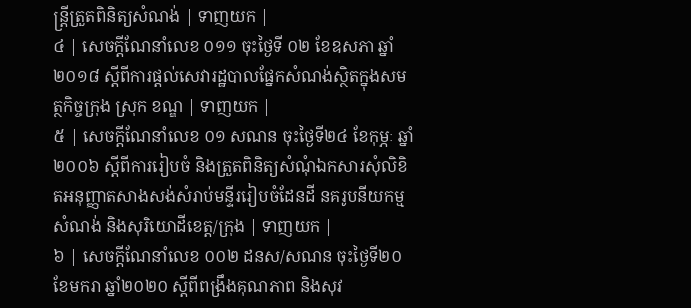ន្រ្តីត្រួតពិនិត្យសំណង់ | ទាញយក |
៤ | សេចក្តីណែនាំលេខ ០១១ ចុះថ្ងៃទី ០២ ខែឧសភា ឆ្នាំ ២០១៨ ស្តីពីការផ្តល់សេវារដ្ឋបាលផ្នែកសំណង់ស្ថិតក្នុងសមត្ថកិច្ចក្រុង ស្រុក ខណ្ឌ | ទាញយក |
៥ | សេចក្តីណែនាំលេខ ០១ សណន ចុះថ្ងៃទី២៤ ខែកុម្ភៈ ឆ្នាំ២០០៦ ស្តីពីការរៀបចំ និងត្រួតពិនិត្យសំណុំឯកសារសុំលិខិតអនុញ្ញាតសាងសង់សំរាប់មន្ទីររៀបចំដែនដី នគរូបនីយកម្ម សំណង់ និងសុរិយោដីខេត្ត/ក្រុង | ទាញយក |
៦ | សេចក្ដីណែនាំលេខ ០០២ ដនស/សណន ចុះថ្ងៃទី២០ ខែមករា ឆ្នាំ២០២០ ស្ដីពីពង្រឹងគុណភាព និងសុវ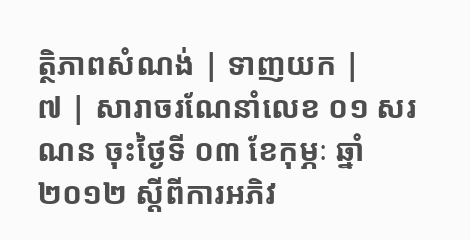ត្ថិភាពសំណង់ | ទាញយក |
៧ | សារាចរណែនាំលេខ ០១ សរណន ចុះថ្ងៃទី ០៣ ខែកុម្ភៈ ឆ្នាំ ២០១២ ស្តីពីការអភិវ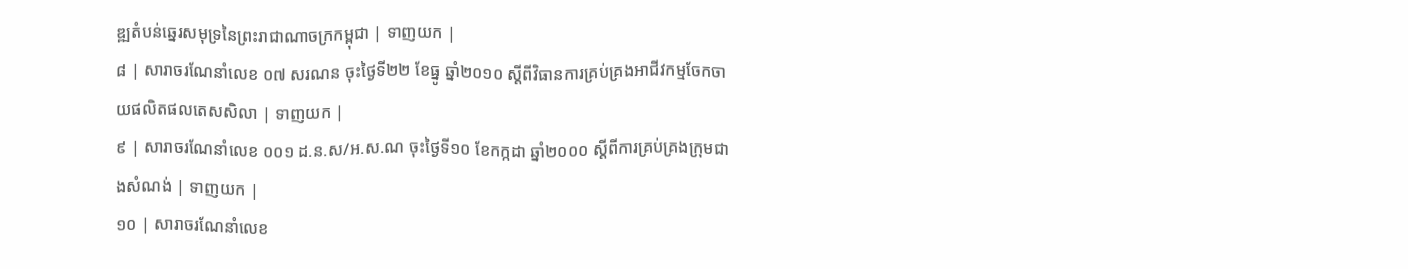ឌ្ឍតំបន់ឆ្នេរសមុទ្រនៃព្រះរាជាណាចក្រកម្ពុជា | ទាញយក |
៨ | សារាចរណែនាំលេខ ០៧ សរណន ចុះថ្ងៃទី២២ ខែធ្នូ ឆ្នាំ២០១០ ស្តីពីវិធានការគ្រប់គ្រងអាជីវកម្មចែកចាយផលិតផលតេសសិលា | ទាញយក |
៩ | សារាចរណែនាំលេខ ០០១ ដ.ន.ស/អ.ស.ណ ចុះថ្ងៃទី១០ ខែកក្កដា ឆ្នាំ២០០០ ស្តីពីការគ្រប់គ្រងក្រុមជាងសំណង់ | ទាញយក |
១០ | សារាចរណែនាំលេខ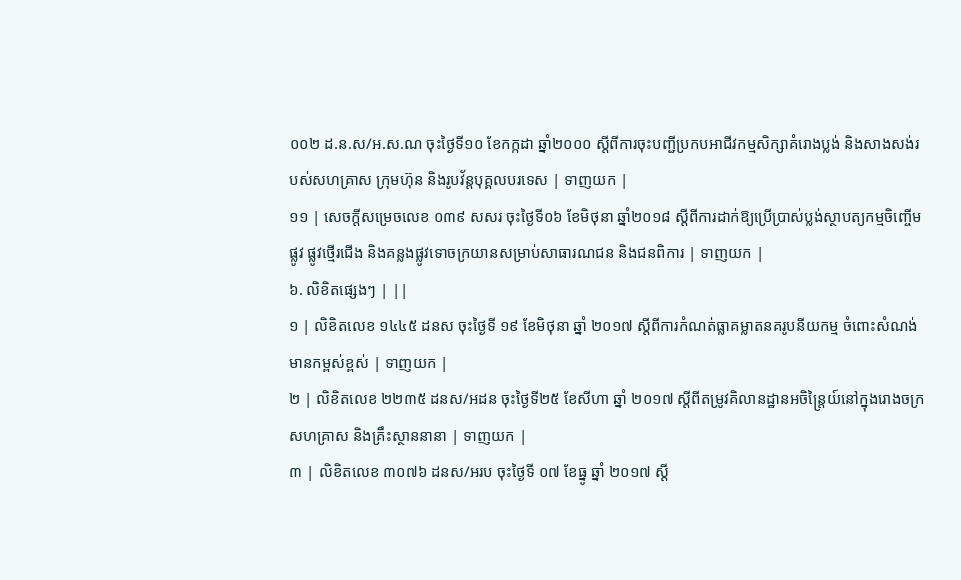០០២ ដ.ន.ស/អ.ស.ណ ចុះថ្ងៃទី១០ ខែកក្កដា ឆ្នាំ២០០០ ស្តីពីការចុះបញ្ជីប្រកបអាជីវកម្មសិក្សាគំរោងប្លង់ និងសាងសង់របស់សហគ្រាស ក្រុមហ៊ុន និងរូបវ័ន្តបុគ្គលបរទេស | ទាញយក |
១១ | សេចក្ដីសម្រេចលេខ ០៣៩ សសរ ចុះថ្ងៃទី០៦ ខែមិថុនា ឆ្នាំ២០១៨ ស្ដីពីការដាក់ឱ្យប្រើប្រាស់ប្លង់ស្ថាបត្យកម្មចិញ្ចើមផ្លូវ ផ្លូវថ្មើរជើង និងគន្លងផ្លូវទោចក្រយានសម្រាប់សាធារណជន និងជនពិការ | ទាញយក |
៦. លិខិតផ្សេងៗ | ||
១ | លិខិតលេខ ១៤៤៥ ដនស ចុះថ្ងៃទី ១៩ ខែមិថុនា ឆ្នាំ ២០១៧ ស្តីពីការកំណត់ធ្លាគម្លាតនគរូបនីយកម្ម ចំពោះសំណង់មានកម្ពស់ខ្ពស់ | ទាញយក |
២ | លិខិតលេខ ២២៣៥ ដនស/អដន ចុះថ្ងៃទី២៥ ខែសីហា ឆ្នាំ ២០១៧ ស្តីពីតម្រូវគិលានដ្ឋានអចិន្រ្តៃយ៍នៅក្នុងរោងចក្រសហគ្រាស និងគ្រឹះស្ថាននានា | ទាញយក |
៣ | លិខិតលេខ ៣០៧៦ ដនស/អរប ចុះថ្ងៃទី ០៧ ខែធ្នូ ឆ្នាំ ២០១៧ ស្តី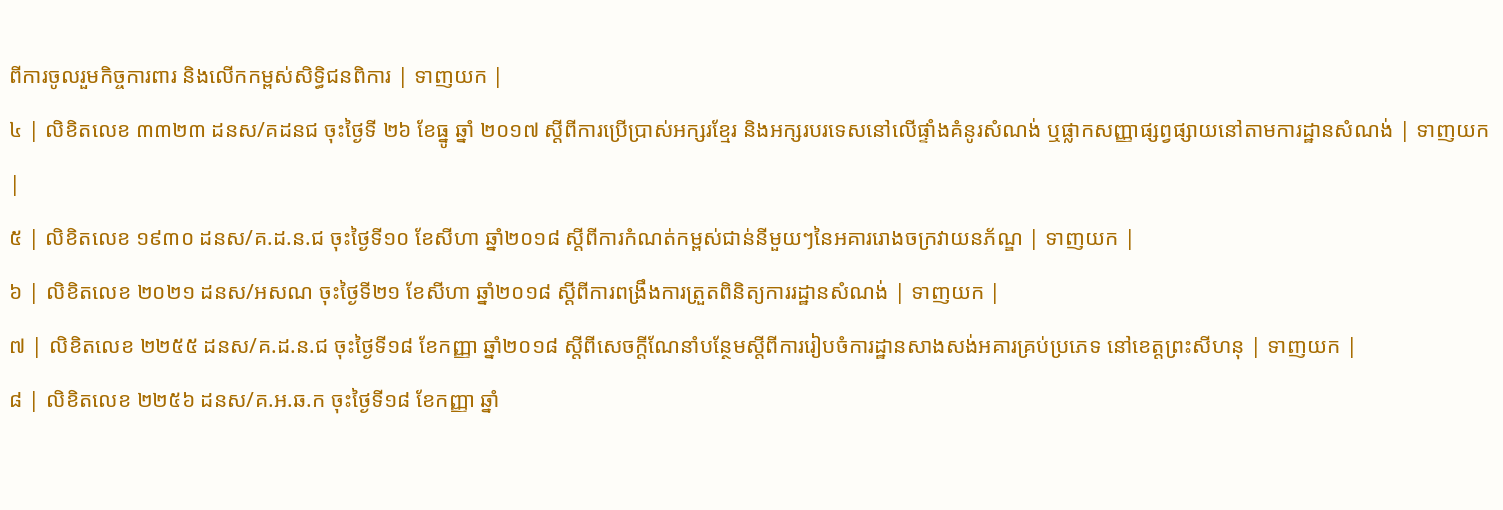ពីការចូលរួមកិច្ចការពារ និងលើកកម្ពស់សិទ្ធិជនពិការ | ទាញយក |
៤ | លិខិតលេខ ៣៣២៣ ដនស/គដនជ ចុះថ្ងៃទី ២៦ ខែធ្នូ ឆ្នាំ ២០១៧ ស្តីពីការប្រើប្រាស់អក្សរខ្មែរ និងអក្សរបរទេសនៅលើផ្ទាំងគំនូរសំណង់ ឬផ្លាកសញ្ញាផ្សព្វផ្សាយនៅតាមការដ្ឋានសំណង់ | ទាញយក |
៥ | លិខិតលេខ ១៩៣០ ដនស/គ.ដ.ន.ជ ចុះថ្ងៃទី១០ ខែសីហា ឆ្នាំ២០១៨ ស្តីពីការកំណត់កម្ពស់ជាន់នីមួយៗនៃអគាររោងចក្រវាយនភ័ណ្ឌ | ទាញយក |
៦ | លិខិតលេខ ២០២១ ដនស/អសណ ចុះថ្ងៃទី២១ ខែសីហា ឆ្នាំ២០១៨ ស្តីពីការពង្រឹងការត្រួតពិនិត្យការរដ្ឋានសំណង់ | ទាញយក |
៧ | លិខិតលេខ ២២៥៥ ដនស/គ.ដ.ន.ជ ចុះថ្ងៃទី១៨ ខែកញ្ញា ឆ្នាំ២០១៨ ស្តីពីសេចក្តីណែនាំបន្ថែមស្តីពីការរៀបចំការដ្ឋានសាងសង់អគារគ្រប់ប្រភេទ នៅខេត្តព្រះសីហនុ | ទាញយក |
៨ | លិខិតលេខ ២២៥៦ ដនស/គ.អ.ឆ.ក ចុះថ្ងៃទី១៨ ខែកញ្ញា ឆ្នាំ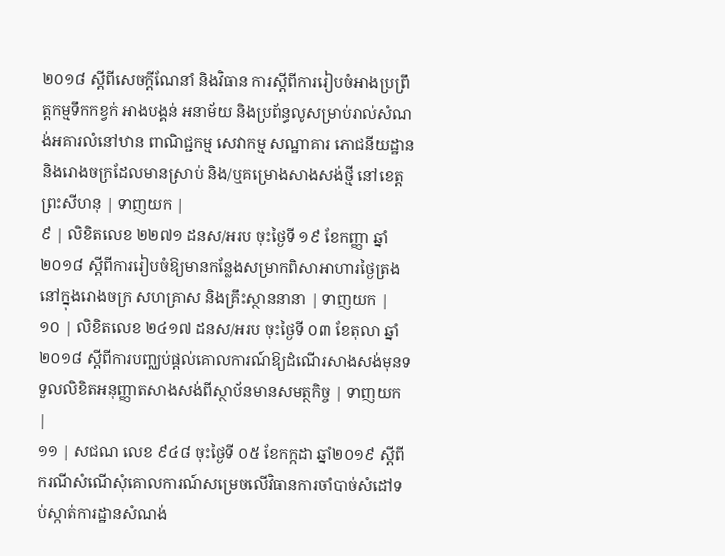២០១៨ ស្តីពីសេចក្តីណែនាំ និងវិធាន ការស្តីពីការរៀបចំអាងប្រព្រឹត្តកម្មទឹកកខ្វក់ អាងបង្គន់ អនាម័យ និងប្រព័ន្ធលូសម្រាប់រាល់សំណង់អគារលំនៅឋាន ពាណិជ្ជកម្ម សេវាកម្ម សណ្ឋាគារ ភោជនីយដ្ឋាន និងរោងចក្រដែលមានស្រាប់ និង/ឬគម្រោងសាងសង់ថ្មី នៅខេត្តព្រះសីហនុ | ទាញយក |
៩ | លិខិតលេខ ២២៧១ ដនស/អរប ចុះថ្ងៃទី ១៩ ខែកញ្ញា ឆ្នាំ ២០១៨ ស្តីពីការរៀបចំឱ្យមានកន្លែងសម្រាកពិសាអាហារថ្ងៃត្រងនៅក្នុងរោងចក្រ សហគ្រាស និងគ្រឹះស្ថាននានា | ទាញយក |
១០ | លិខិតលេខ ២៤១៧ ដនស/អរប ចុះថ្ងៃទី ០៣ ខែតុលា ឆ្នាំ ២០១៨ ស្តីពីការបញ្ឈប់ផ្តល់គោលការណ៍ឱ្យដំណើរសាងសង់មុនទទួលលិខិតអនុញ្ញាតសាងសង់ពីស្ថាប័នមានសមត្ថកិច្ច | ទាញយក |
១១ | សជណ លេខ ៩៤៨ ចុះថ្ងៃទី ០៥ ខែកក្កដា ឆ្នាំ២០១៩ ស្ដីពីករណីសំណើសុំគោលការណ៍សម្រេចលើវិធានការចាំបាច់សំដៅទប់ស្កាត់ការដ្ឋានសំណង់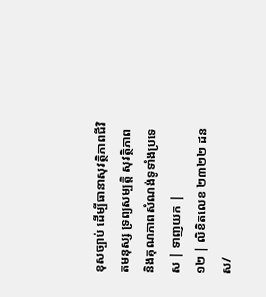ខុសច្បាប់ ដើម្បីធានាសុវត្ថិភាពជីវិតមនុស្ស ទ្រព្យសម្បតិ្ត សុវត្ថិភាព និងគុណភាពសំណង់ទូទាំងប្រទេស | ទាញយក |
១២ | លិខិតលេខ ២៣២២ ដនស/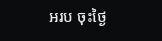អរប ចុះថ្ងៃ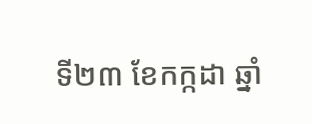ទី២៣ ខែកក្កដា ឆ្នាំ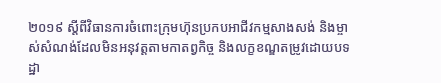២០១៩ ស្តីពីវិធានការចំពោះក្រុមហ៊ុនប្រកបអាជីវកម្មសាងសង់ និងម្ចាស់សំណង់ដែលមិនអនុវត្តតាមកាតព្វកិច្ច និងលក្ខខណ្ឌតម្រូវដោយបទដ្ឋា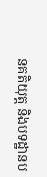នគតិយុត្ត និងបទដ្ឋានប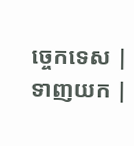ច្ចេកទេស | ទាញយក |